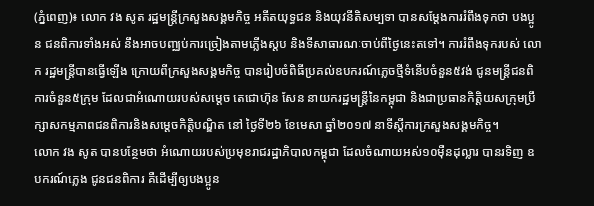(ភ្នំពេញ)៖ លោក វង សូត រដ្ឋមន្រ្តីក្រសួងសង្គមកិច្ច អតីតយុទ្ធជន និងយុវនីតិសម្បទា បានសម្តែងការរំពឹងទុកថា បងប្អូន ជនពិការទាំងអស់ នឹងអាចបញ្ឈប់ការច្រៀងតាមភ្លើងស្តប និងទីសាធារណៈចាប់ពីថ្ងៃនេះតទៅ។ ការរំពឹងទុករបស់ លោក រដ្ឋមន្រ្តីបានធ្វើឡើង ក្រោយពីក្រសួងសង្គមកិច្ច បានរៀបចំពិធីប្រគល់ឧបករណ៍ភ្លេចថ្មីទំនើបចំនួន៥វង់ ជូនមន្រ្តីជនពិការចំនួន៥ក្រុម ដែលជាអំណោយរបស់សម្តេច តេជោហ៊ុន សែន នាយករដ្ឋមន្រ្តីនៃកម្ពុជា និងជាប្រធានកិត្តិយសក្រុមប្រឹក្សាសកម្មភាពជនពិការនិងសម្តេចកិត្តិបណ្ឌិត នៅ ថ្ងៃទី២៦ ខែមេសា ឆ្នាំ២០១៧ នាទីស្តីការក្រសួងសង្គមកិច្ច។
លោក វង សូត បានបន្ថែមថា អំណោយរបស់ប្រមុខរាជរដ្ឋាភិបាលកម្ពុជា ដែលចំណាយអស់១០ម៉ឺនដុល្លារ បានរទិញ ឧបករណ៍ភ្លេង ជូនជនពិការ គឺដើម្បីឲ្យបងប្អូន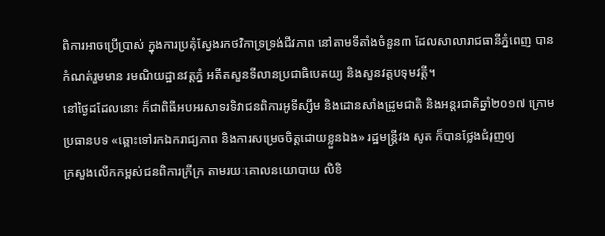ពិការអាចប្រើប្រាស់ ក្នុងការប្រគុំស្វែងរកថវិកាទ្រទ្រង់ជីវភាព នៅតាមទីតាំងចំនួន៣ ដែលសាលារាជធានីភ្នំពេញ បានកំណត់រួមមាន រមណិយដ្ឋានវត្តភ្នំ អតីតសួនទីលានប្រជាធិបេតយ្យ និងសួនវត្តបទុមវត្តី។
នៅថ្ងៃដដែលនោះ ក៏ជាពិធីអបអរសាទរទិវាជនពិការអូទីស្សឹម និងដោនសាំងដ្រូមជាតិ និងអន្តរជាតិឆ្នាំ២០១៧ ក្រោមប្រធានបទ «ឆ្ពោះទៅរកឯករាជ្យភាព និងការសម្រេចចិត្តដោយខ្លួនឯង» រដ្ឋមន្រ្តីវង សូត ក៏បានថ្លែងជំរុញឲ្យ
ក្រសួងលើកកម្ពស់ជនពិការក្រីក្រ តាមរយៈគោលនយោបាយ លិខិ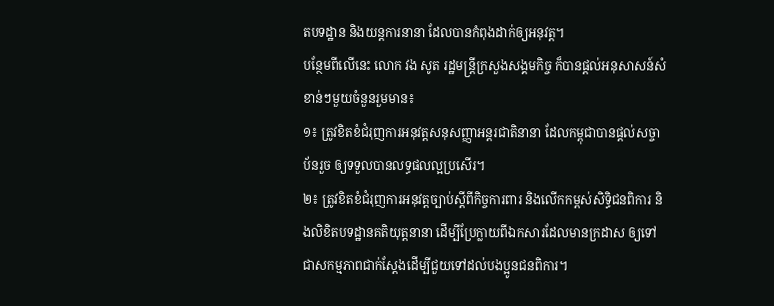តបទដ្ឋាន និងយន្តការនានា ដែលបានកំពុងដាក់ឲ្យអនុវត្ត។
បន្ថែមពីលើនេះ លោក វង សូត រដ្ឋមន្រ្តីក្រសួងសង្គមកិច្ច ក៏បានផ្តល់អនុសាសន៍សំខាន់ៗមួយចំនួនរួមមាន៖
១៖ ត្រូវខិតខំជំរុញការអនុវត្តសនុសញ្ញាអន្តរជាតិនានា ដែលកម្ពុជាបានផ្តល់សច្ចាប័នរួច ឲ្យទទួលបានលទ្ធផលល្អប្រសើរ។
២៖ ត្រូវខិតខំជំរុញការអនុវត្តច្បាប់ស្តីពីកិច្ចការពារ និងលើកកម្ពស់សិទ្ធិជនពិការ និងលិខិតបទដ្ឋានគតិយុត្តនានា ដើម្បីប្រែក្លាយពីឯកសារដែលមានក្រដាស ឲ្យទៅជាសកម្មភាពជាក់ស្តែងដើម្បីជួយទៅដល់បងប្អូនជនពិការ។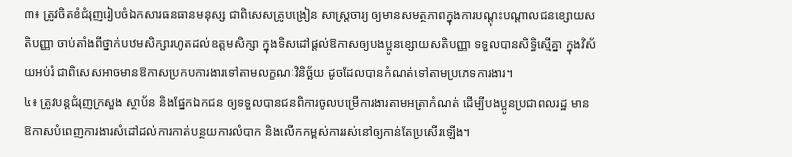៣៖ ត្រូវចិតខំជំរុញរៀបចំឯកសារធនធានមនុស្ស ជាពិសេសគ្រូបង្រៀន សាស្រ្តចារ្យ ឲ្យមានសមត្ថភាពក្នុងការបណ្តុះបណ្តាលជនខ្សោយសតិបញ្ញា ចាប់តាំងពីថ្នាក់បឋមសិក្សារហូតដល់ឧត្តមសិក្សា ក្នុងទិសដៅផ្តល់ឱកាសឲ្យបងប្អូនខ្សោយសតិបញ្ញា ទទួលបានសិទ្ធិស្មើគ្នា ក្នុងវិស័យអប់រំ ជាពិសេសអាចមានឱកាសប្រកបការងារទៅតាមលក្ខណៈវិនិច្ឆ័យ ដូចដែលបានកំណត់ទៅតាមប្រភេទការងារ។
៤៖ ត្រូវបន្តជំរុញក្រសួង ស្ថាប័ន និងផ្នែកឯកជន ឲ្យទទួលបានជនពិការចូលបម្រើការងារតាមអត្រាកំណត់ ដើម្បីបងប្អូនប្រជាពលរដ្ឋ មានឱកាសបំពេញការងារសំដៅដល់ការកាត់បន្ថយការលំបាក និងលើកកម្ពស់ការរស់នៅឲ្យកាន់តែប្រសើរឡើង។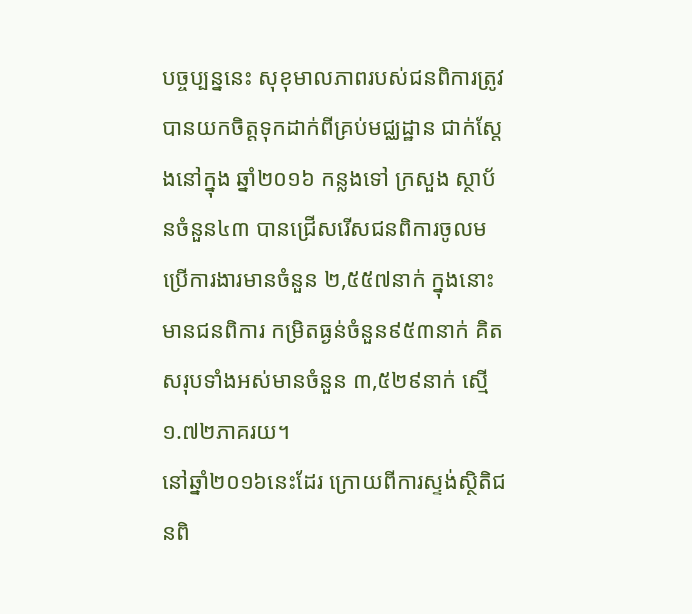បច្ចប្បន្ននេះ សុខុមាលភាពរបស់ជនពិការត្រូវបានយកចិត្តទុកដាក់ពីគ្រប់មជ្ឈដ្ឋាន ជាក់ស្តែងនៅក្នុង ឆ្នាំ២០១៦ កន្លងទៅ ក្រសួង ស្ថាប័នចំនួន៤៣ បានជ្រើសរើសជនពិការចូលមប្រើការងារមានចំនួន ២,៥៥៧នាក់ ក្នុងនោះ មានជនពិការ កម្រិតធ្ងន់ចំនួន៩៥៣នាក់ គិតសរុបទាំងអស់មានចំនួន ៣,៥២៩នាក់ ស្មើ១.៧២ភាគរយ។
នៅឆ្នាំ២០១៦នេះដែរ ក្រោយពីការស្ទង់ស្ថិតិជនពិ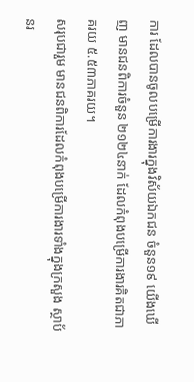ការ ដែលបានចូលបម្រើការងារក្នុងវិស័យឯកជន ចំនួន១៩ យើងឃើញ មានជនពិការចំនួន ២១២៤នាក់ ដែលកំពុងបម្រើការងារគិតជាភាគរយ ៥.៥៣ភាគរយ។
សរុបជារួម មានជនពិការដែលកំពុងបម្រើការងារទាំងក្នុងក្រសួង ស្ថាប័នរ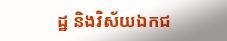ដ្ឋ និងវិស័យឯកជ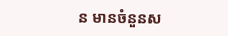ន មានចំនួនស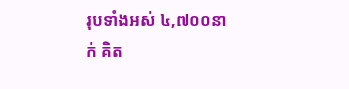រុបទាំងអស់ ៤,៧០០នាក់ គិត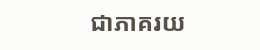ជាភាគរយ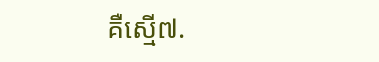គឺស្មើ៧.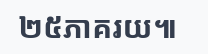២៥ភាគរយ៕